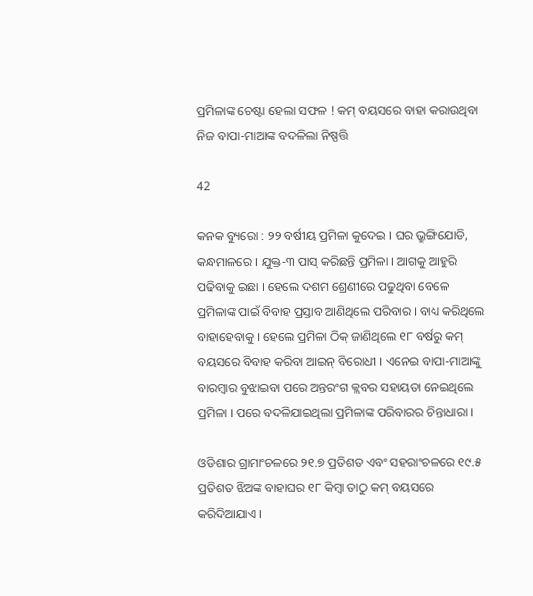ପ୍ରମିଳାଙ୍କ ଚେଷ୍ଟା ହେଲା ସଫଳ ! କମ୍ ବୟସରେ ବାହା କରାଉଥିବା ନିଜ ବାପା-ମାଆଙ୍କ ବଦଳିଲା ନିଷ୍ପତ୍ତି

42

କନକ ବ୍ୟୁରୋ : ୨୨ ବର୍ଷୀୟ ପ୍ରମିଳା କୁଦେଇ । ଘର ଭ୍ରୁଙ୍ଗିଯୋଡି, କନ୍ଧମାଳରେ । ଯୁକ୍ତ-୩ ପାସ୍ କରିଛନ୍ତି ପ୍ରମିଳା । ଆଗକୁ ଆହୁରି ପଢିବାକୁ ଇଛା । ହେଲେ ଦଶମ ଶ୍ରେଣୀରେ ପଢୁଥିବା ବେଳେ ପ୍ରମିଳାଙ୍କ ପାଇଁ ବିବାହ ପ୍ରସ୍ତାବ ଆଣିଥିଲେ ପରିବାର । ବାଧ୍ୟ କରିଥିଲେ ବାହାହେବାକୁ । ହେଲେ ପ୍ରମିଳା ଠିକ୍ ଜାଣିଥିଲେ ୧୮ ବର୍ଷରୁ କମ୍ ବୟସରେ ବିବାହ କରିବା ଆଇନ୍ ବିରୋଧୀ । ଏନେଇ ବାପା-ମାଆଙ୍କୁ ବାରମ୍ବାର ବୁଝାଇବା ପରେ ଅନ୍ତରଂଗ କ୍ଲବର ସହାୟତା ନେଇଥିଲେ ପ୍ରମିଳା । ପରେ ବଦଳିଯାଇଥିଲା ପ୍ରମିଳାଙ୍କ ପରିବାରର ଚିନ୍ତାଧାରା ।

ଓଡିଶାର ଗ୍ରାମାଂଚଳରେ ୨୧.୭ ପ୍ରତିଶତ ଏବଂ ସହରାଂଚଳରେ ୧୯.୫ ପ୍ରତିଶତ ଝିଅଙ୍କ ବାହାଘର ୧୮ କିମ୍ବା ତାଠୁ କମ୍ ବୟସରେ କରିଦିଆଯାଏ ।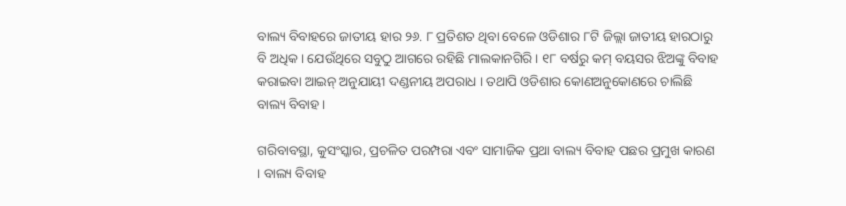ବାଲ୍ୟ ବିବାହରେ ଜାତୀୟ ହାର ୨୬. ୮ ପ୍ରତିଶତ ଥିବା ବେଳେ ଓଡିଶାର ୮ଟି ଜିଲ୍ଲା ଜାତୀୟ ହାରଠାରୁ ବି ଅଧିକ । ଯେଉଁଥିରେ ସବୁଠୁ ଆଗରେ ରହିଛି ମାଲକାନଗିରି । ୧୮ ବର୍ଷରୁ କମ୍ ବୟସର ଝିଅଙ୍କୁ ବିବାହ କରାଇବା ଆଇନ୍ ଅନୁଯାୟୀ ଦଣ୍ଡନୀୟ ଅପରାଧ । ତଥାପି ଓଡିଶାର କୋଣଅନୁକୋଣରେ ଚାଲିଛି ବାଲ୍ୟ ବିବାହ ।

ଗରିବାବସ୍ଥା, କୁସଂସ୍କାର, ପ୍ରଚଳିତ ପରମ୍ପରା ଏବଂ ସାମାଜିକ ପ୍ରଥା ବାଲ୍ୟ ବିବାହ ପଛର ପ୍ରମୁଖ କାରଣ । ବାଲ୍ୟ ବିବାହ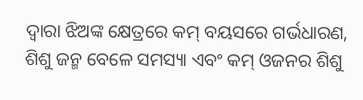ଦ୍ୱାରା ଝିଅଙ୍କ କ୍ଷେତ୍ରରେ କମ୍ ବୟସରେ ଗର୍ଭଧାରଣ, ଶିଶୁ ଜନ୍ମ ବେଳେ ସମସ୍ୟା ଏବଂ କମ୍ ଓଜନର ଶିଶୁ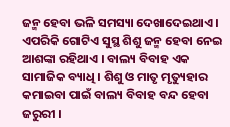ଜନ୍ମ ହେବା ଭଳି ସମସ୍ୟା ଦେଖାଦେଇଥାଏ । ଏପରିକି ଗୋଟିଏ ସୁସ୍ଥ ଶିଶୁ ଜନ୍ମ ହେବା ନେଇ ଆଶଙ୍କା ରହିଥାଏ । ବାଲ୍ୟ ବିବାହ ଏକ ସାମାଜିକ ବ୍ୟାଧି । ଶିଶୁ ଓ ମାତୃ ମୃତ୍ୟୁହାର କମାଇବା ପାଇଁ ବାଲ୍ୟ ବିବାହ ବନ୍ଦ ହେବା ଜରୁରୀ ।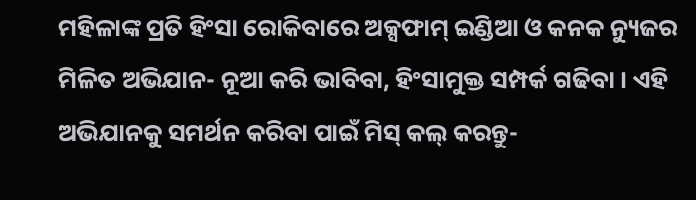ମହିଳାଙ୍କ ପ୍ରତି ହିଂସା ରୋକିବାରେ ଅକ୍ସଫାମ୍ ଇଣ୍ଡିଆ ଓ କନକ ନ୍ୟୁଜର ମିଳିତ ଅଭିଯାନ- ନୂଆ କରି ଭାବିବା, ହିଂସାମୁକ୍ତ ସମ୍ପର୍କ ଗଢିବା । ଏହି ଅଭିଯାନକୁ ସମର୍ଥନ କରିବା ପାଇଁ ମିସ୍ କଲ୍ କରନ୍ତୁ-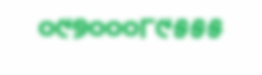୦୯୭୦୦୦୮୯୫୫୫